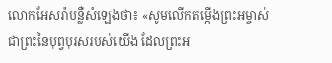លោកអែសរ៉ាបន្លឺសំឡេងថា៖ «សូមលើកតម្កើងព្រះអម្ចាស់ ជាព្រះនៃបុព្វបុរសរបស់យើង ដែលព្រះអ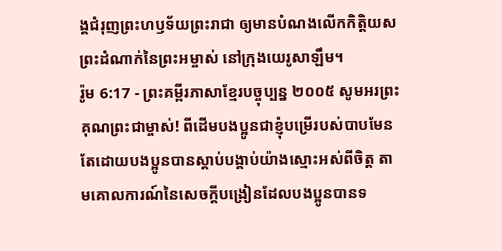ង្គជំរុញព្រះហឫទ័យព្រះរាជា ឲ្យមានបំណងលើកកិត្តិយសព្រះដំណាក់នៃព្រះអម្ចាស់ នៅក្រុងយេរូសាឡឹម។
រ៉ូម 6:17 - ព្រះគម្ពីរភាសាខ្មែរបច្ចុប្បន្ន ២០០៥ សូមអរព្រះគុណព្រះជាម្ចាស់! ពីដើមបងប្អូនជាខ្ញុំបម្រើរបស់បាបមែន តែដោយបងប្អូនបានស្ដាប់បង្គាប់យ៉ាងស្មោះអស់ពីចិត្ត តាមគោលការណ៍នៃសេចក្ដីបង្រៀនដែលបងប្អូនបានទ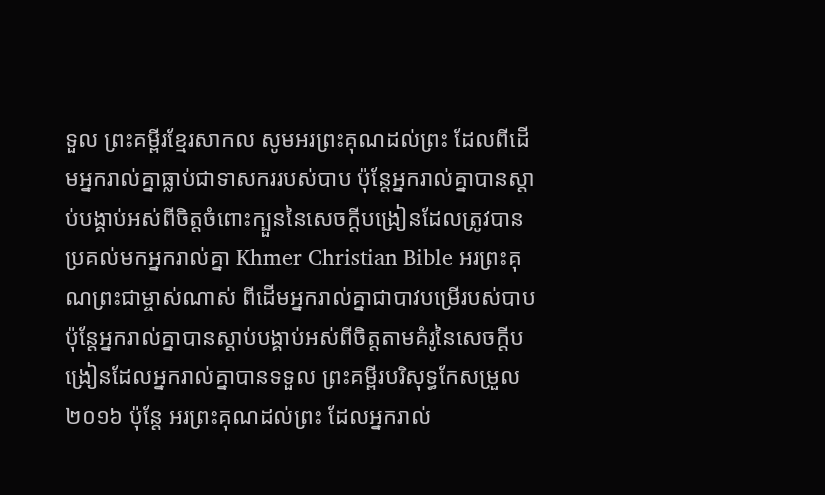ទួល ព្រះគម្ពីរខ្មែរសាកល សូមអរព្រះគុណដល់ព្រះ ដែលពីដើមអ្នករាល់គ្នាធ្លាប់ជាទាសកររបស់បាប ប៉ុន្តែអ្នករាល់គ្នាបានស្ដាប់បង្គាប់អស់ពីចិត្តចំពោះក្បួននៃសេចក្ដីបង្រៀនដែលត្រូវបានប្រគល់មកអ្នករាល់គ្នា Khmer Christian Bible អរព្រះគុណព្រះជាម្ចាស់ណាស់ ពីដើមអ្នករាល់គ្នាជាបាវបម្រើរបស់បាប ប៉ុន្ដែអ្នករាល់គ្នាបានស្ដាប់បង្គាប់អស់ពីចិត្តតាមគំរូនៃសេចក្ដីបង្រៀនដែលអ្នករាល់គ្នាបានទទួល ព្រះគម្ពីរបរិសុទ្ធកែសម្រួល ២០១៦ ប៉ុន្តែ អរព្រះគុណដល់ព្រះ ដែលអ្នករាល់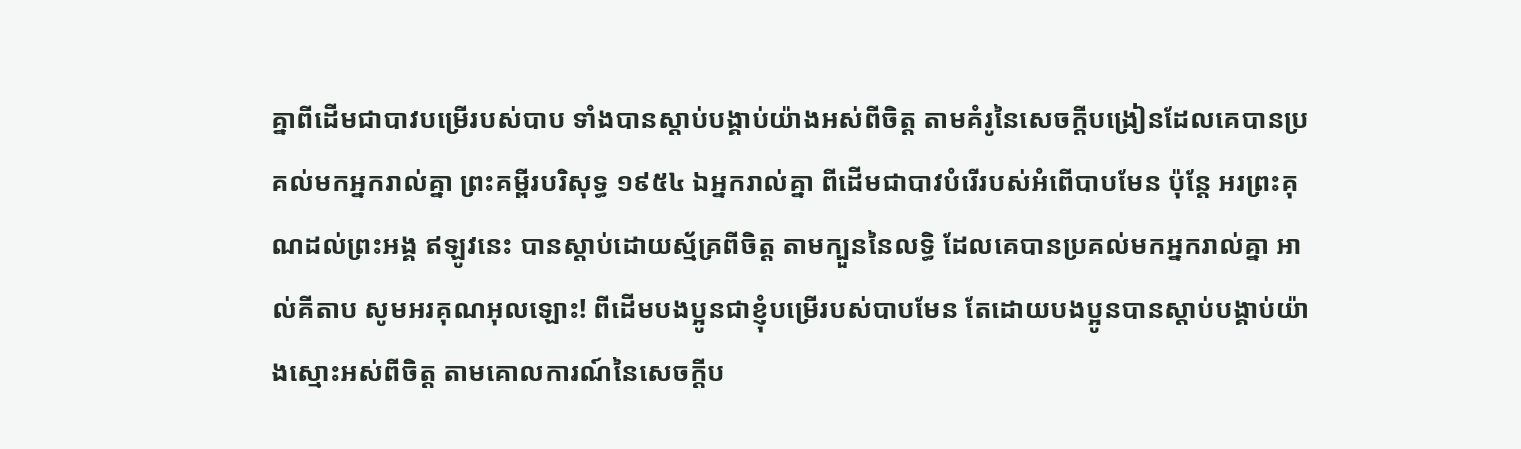គ្នាពីដើមជាបាវបម្រើរបស់បាប ទាំងបានស្តាប់បង្គាប់យ៉ាងអស់ពីចិត្ត តាមគំរូនៃសេចក្ដីបង្រៀនដែលគេបានប្រគល់មកអ្នករាល់គ្នា ព្រះគម្ពីរបរិសុទ្ធ ១៩៥៤ ឯអ្នករាល់គ្នា ពីដើមជាបាវបំរើរបស់អំពើបាបមែន ប៉ុន្តែ អរព្រះគុណដល់ព្រះអង្គ ឥឡូវនេះ បានស្តាប់ដោយស្ម័គ្រពីចិត្ត តាមក្បួននៃលទ្ធិ ដែលគេបានប្រគល់មកអ្នករាល់គ្នា អាល់គីតាប សូមអរគុណអុលឡោះ! ពីដើមបងប្អូនជាខ្ញុំបម្រើរបស់បាបមែន តែដោយបងប្អូនបានស្ដាប់បង្គាប់យ៉ាងស្មោះអស់ពីចិត្ដ តាមគោលការណ៍នៃសេចក្ដីប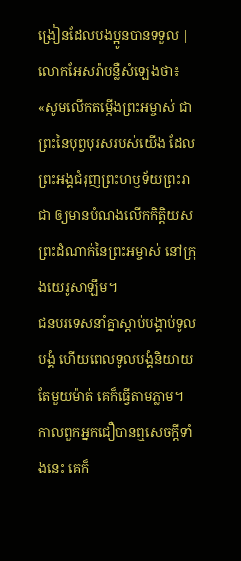ង្រៀនដែលបងប្អូនបានទទួល |
លោកអែសរ៉ាបន្លឺសំឡេងថា៖ «សូមលើកតម្កើងព្រះអម្ចាស់ ជាព្រះនៃបុព្វបុរសរបស់យើង ដែលព្រះអង្គជំរុញព្រះហឫទ័យព្រះរាជា ឲ្យមានបំណងលើកកិត្តិយសព្រះដំណាក់នៃព្រះអម្ចាស់ នៅក្រុងយេរូសាឡឹម។
ជនបរទេសនាំគ្នាស្ដាប់បង្គាប់ទូលបង្គំ ហើយពេលទូលបង្គំនិយាយតែមួយម៉ាត់ គេក៏ធ្វើតាមភ្លាម។
កាលពួកអ្នកជឿបានឮសេចក្ដីទាំងនេះ គេក៏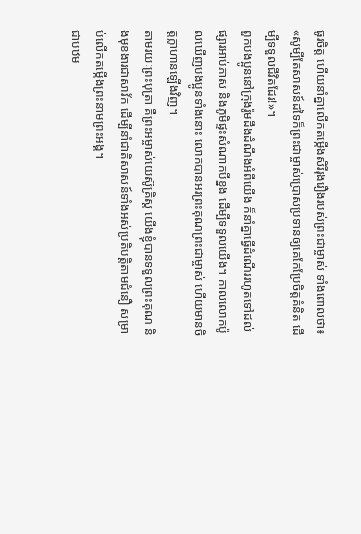ធូរចិត្ត ហើយនាំគ្នាលើកតម្កើងសិរីរុងរឿងរបស់ព្រះជាម្ចាស់ ទាំងពោលថា៖ «សូម្បីតែសាសន៍ដទៃក៏ព្រះជាម្ចាស់ប្រោសប្រទានឲ្យគេកែប្រែចិត្តគំនិត ដើម្បីទទួលជីវិតដែរ!»។
ពួកបងប្អូននៅក្រុងរ៉ូមដឹងដំណឹងអំពីយើង ក៏នាំគ្នាធ្វើដំណើររហូតទៅដល់ផ្សារអាប់ភាស និងភូមិផ្ទះសំណាកបីខ្នង ដើម្បីទទួលយើង។ កាលលោកប៉ូលឃើញបងប្អូនទាំងនោះ លោកបានអរព្រះគុណព្រះជាម្ចាស់ ហើយមានចិត្តក្លាហានឡើងវិញ។
តាមរយៈព្រះបុត្រា គឺព្រះអម្ចាស់យេស៊ូគ្រិស្ត យើងខ្ញុំបានទទួលព្រះគុណ និងមុខងារជាសាវ័ក ដើម្បីនាំជាតិសាសន៍ទាំងអស់ប្រតិបត្តិតាមជំនឿ សម្រាប់លើកតម្កើងព្រះនាមព្រះអង្គ។
ជាបឋម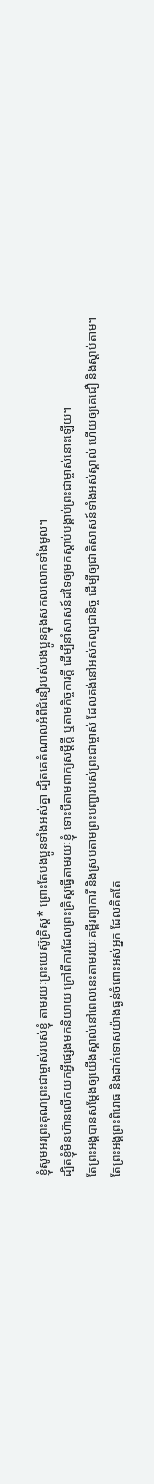ខ្ញុំសូមអរព្រះគុណព្រះជាម្ចាស់របស់ខ្ញុំ តាមរយៈព្រះយេស៊ូគ្រិស្ត* ព្រោះតែបងប្អូនទាំងអស់គ្នា ដ្បិតគេតំណាលអំពីជំនឿរបស់បងប្អូនក្នុងសកលលោកទាំងមូល។
ដ្បិតខ្ញុំមិនហ៊ានលើកយកអ្វីផ្សេងមកនិយាយ ក្រៅពីការដែលព្រះគ្រិស្តធ្វើតាមរយៈខ្ញុំ ទោះបីតាមពាក្យសម្ដីក្តី ឬតាមកិច្ចការក្តី ដើម្បីនាំសាសន៍ដទៃឲ្យមកស្ដាប់បង្គាប់ព្រះជាម្ចាស់នោះឡើយ។
តែព្រះអង្គបានសម្តែងឲ្យយើងស្គាល់នៅពេលនេះតាមរយៈគម្ពីរព្យាការី និងស្របតាមព្រះបញ្ជារបស់ព្រះជាម្ចាស់ ដែលគង់នៅអស់កល្បជានិច្ច ដើម្បីឲ្យជាតិសាសន៍ទាំងអស់ស្គាល់ ហើយឲ្យគេជឿ និងស្ដាប់តាម។
តែព្រះអង្គព្រះពិរោធ និងដាក់ទោសយ៉ាងធ្ងន់ចំពោះអស់អ្នក ដែលគិតតែ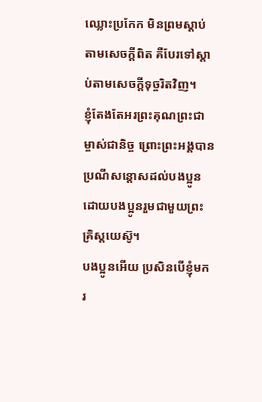ឈ្លោះប្រកែក មិនព្រមស្ដាប់តាមសេចក្ដីពិត គឺបែរទៅស្ដាប់តាមសេចក្ដីទុច្ចរិតវិញ។
ខ្ញុំតែងតែអរព្រះគុណព្រះជាម្ចាស់ជានិច្ច ព្រោះព្រះអង្គបានប្រណីសន្ដោសដល់បងប្អូន ដោយបងប្អូនរួមជាមួយព្រះគ្រិស្តយេស៊ូ។
បងប្អូនអើយ ប្រសិនបើខ្ញុំមករ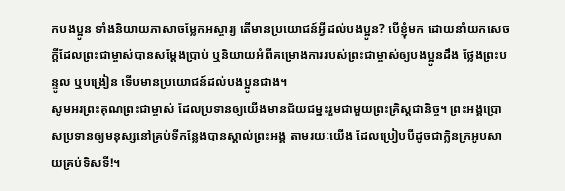កបងប្អូន ទាំងនិយាយភាសាចម្លែកអស្ចារ្យ តើមានប្រយោជន៍អ្វីដល់បងប្អូន? បើខ្ញុំមក ដោយនាំយកសេចក្ដីដែលព្រះជាម្ចាស់បានសម្តែងប្រាប់ ឬនិយាយអំពីគម្រោងការរបស់ព្រះជាម្ចាស់ឲ្យបងប្អូនដឹង ថ្លែងព្រះបន្ទូល ឬបង្រៀន ទើបមានប្រយោជន៍ដល់បងប្អូនជាង។
សូមអរព្រះគុណព្រះជាម្ចាស់ ដែលប្រទានឲ្យយើងមានជ័យជម្នះរួមជាមួយព្រះគ្រិស្តជានិច្ច។ ព្រះអង្គប្រោសប្រទានឲ្យមនុស្សនៅគ្រប់ទីកន្លែងបានស្គាល់ព្រះអង្គ តាមរយៈយើង ដែលប្រៀបបីដូចជាក្លិនក្រអូបសាយគ្រប់ទិសទី!។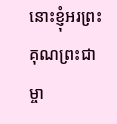នោះខ្ញុំអរព្រះគុណព្រះជាម្ចា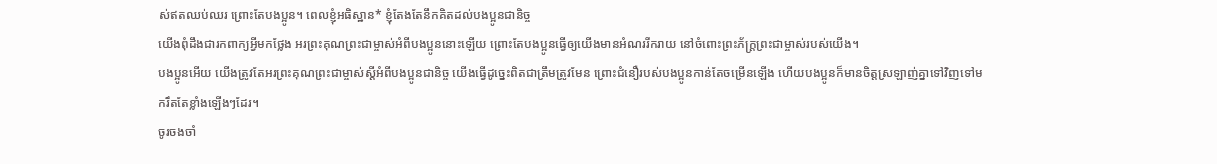ស់ឥតឈប់ឈរ ព្រោះតែបងប្អូន។ ពេលខ្ញុំអធិស្ឋាន* ខ្ញុំតែងតែនឹកគិតដល់បងប្អូនជានិច្ច
យើងពុំដឹងជារកពាក្យអ្វីមកថ្លែង អរព្រះគុណព្រះជាម្ចាស់អំពីបងប្អូននោះឡើយ ព្រោះតែបងប្អូនធ្វើឲ្យយើងមានអំណររីករាយ នៅចំពោះព្រះភ័ក្ត្រព្រះជាម្ចាស់របស់យើង។
បងប្អូនអើយ យើងត្រូវតែអរព្រះគុណព្រះជាម្ចាស់ស្ដីអំពីបងប្អូនជានិច្ច យើងធ្វើដូច្នេះពិតជាត្រឹមត្រូវមែន ព្រោះជំនឿរបស់បងប្អូនកាន់តែចម្រើនឡើង ហើយបងប្អូនក៏មានចិត្តស្រឡាញ់គ្នាទៅវិញទៅមករឹតតែខ្លាំងឡើងៗដែរ។
ចូរចងចាំ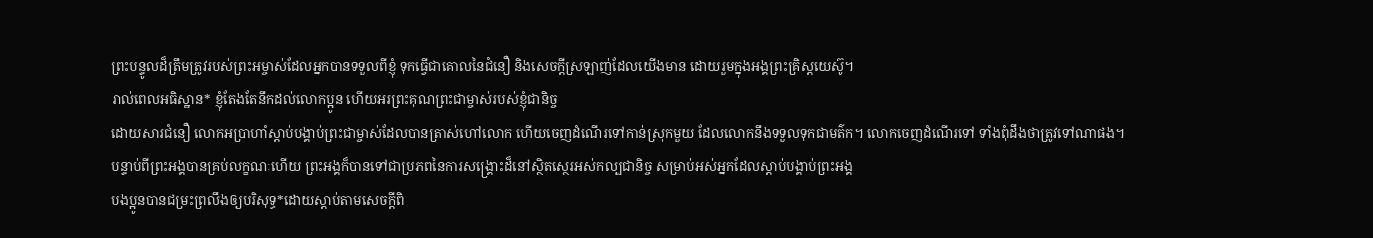ព្រះបន្ទូលដ៏ត្រឹមត្រូវរបស់ព្រះអម្ចាស់ដែលអ្នកបានទទួលពីខ្ញុំ ទុកធ្វើជាគោលនៃជំនឿ និងសេចក្ដីស្រឡាញ់ដែលយើងមាន ដោយរួមក្នុងអង្គព្រះគ្រិស្តយេស៊ូ។
រាល់ពេលអធិស្ឋាន* ខ្ញុំតែងតែនឹកដល់លោកប្អូន ហើយអរព្រះគុណព្រះជាម្ចាស់របស់ខ្ញុំជានិច្ច
ដោយសារជំនឿ លោកអប្រាហាំស្ដាប់បង្គាប់ព្រះជាម្ចាស់ដែលបានត្រាស់ហៅលោក ហើយចេញដំណើរទៅកាន់ស្រុកមួយ ដែលលោកនឹងទទួលទុកជាមត៌ក។ លោកចេញដំណើរទៅ ទាំងពុំដឹងថាត្រូវទៅណាផង។
បន្ទាប់ពីព្រះអង្គបានគ្រប់លក្ខណៈហើយ ព្រះអង្គក៏បានទៅជាប្រភពនៃការសង្គ្រោះដ៏នៅស្ថិតស្ថេរអស់កល្បជានិច្ច សម្រាប់អស់អ្នកដែលស្ដាប់បង្គាប់ព្រះអង្គ
បងប្អូនបានជម្រះព្រលឹងឲ្យបរិសុទ្ធ*ដោយស្ដាប់តាមសេចក្ដីពិ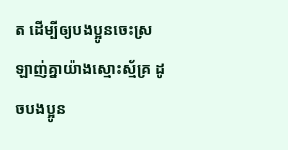ត ដើម្បីឲ្យបងប្អូនចេះស្រឡាញ់គ្នាយ៉ាងស្មោះស្ម័គ្រ ដូចបងប្អូន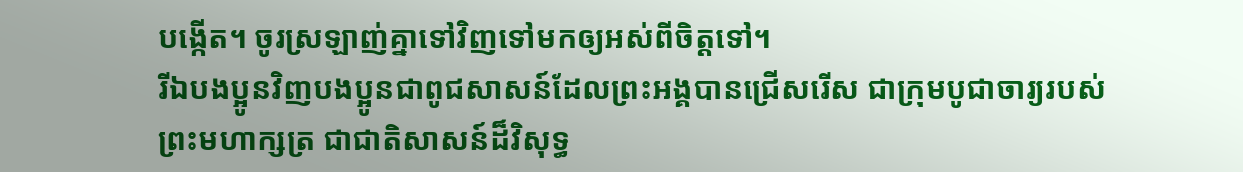បង្កើត។ ចូរស្រឡាញ់គ្នាទៅវិញទៅមកឲ្យអស់ពីចិត្តទៅ។
រីឯបងប្អូនវិញបងប្អូនជាពូជសាសន៍ដែលព្រះអង្គបានជ្រើសរើស ជាក្រុមបូជាចារ្យរបស់ព្រះមហាក្សត្រ ជាជាតិសាសន៍ដ៏វិសុទ្ធ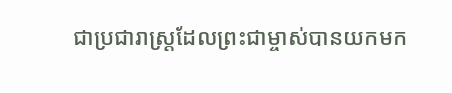ជាប្រជារាស្ដ្រដែលព្រះជាម្ចាស់បានយកមក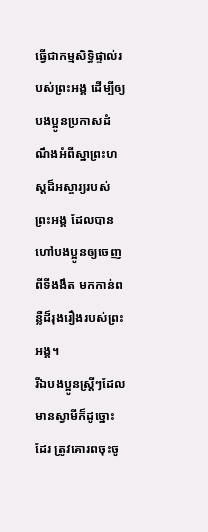ធ្វើជាកម្មសិទ្ធិផ្ទាល់របស់ព្រះអង្គ ដើម្បីឲ្យបងប្អូនប្រកាសដំណឹងអំពីស្នាព្រះហស្ដដ៏អស្ចារ្យរបស់ព្រះអង្គ ដែលបានហៅបងប្អូនឲ្យចេញពីទីងងឹត មកកាន់ពន្លឺដ៏រុងរឿងរបស់ព្រះអង្គ។
រីឯបងប្អូនស្ត្រីៗដែលមានស្វាមីក៏ដូច្នោះដែរ ត្រូវគោរពចុះចូ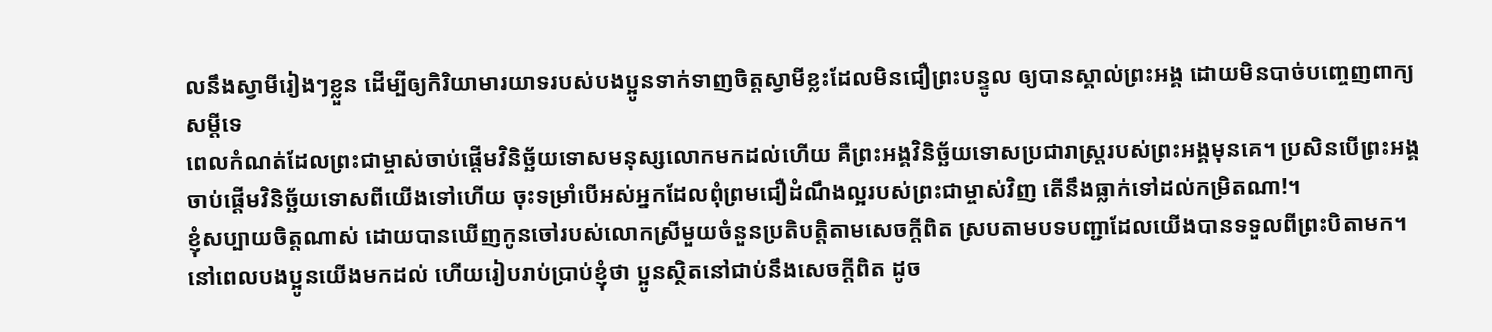លនឹងស្វាមីរៀងៗខ្លួន ដើម្បីឲ្យកិរិយាមារយាទរបស់បងប្អូនទាក់ទាញចិត្តស្វាមីខ្លះដែលមិនជឿព្រះបន្ទូល ឲ្យបានស្គាល់ព្រះអង្គ ដោយមិនបាច់បញ្ចេញពាក្យសម្ដីទេ
ពេលកំណត់ដែលព្រះជាម្ចាស់ចាប់ផ្តើមវិនិច្ឆ័យទោសមនុស្សលោកមកដល់ហើយ គឺព្រះអង្គវិនិច្ឆ័យទោសប្រជារាស្ដ្ររបស់ព្រះអង្គមុនគេ។ ប្រសិនបើព្រះអង្គចាប់ផ្ដើមវិនិច្ឆ័យទោសពីយើងទៅហើយ ចុះទម្រាំបើអស់អ្នកដែលពុំព្រមជឿដំណឹងល្អរបស់ព្រះជាម្ចាស់វិញ តើនឹងធ្លាក់ទៅដល់កម្រិតណា!។
ខ្ញុំសប្បាយចិត្តណាស់ ដោយបានឃើញកូនចៅរបស់លោកស្រីមួយចំនួនប្រតិបត្តិតាមសេចក្ដីពិត ស្របតាមបទបញ្ជាដែលយើងបានទទួលពីព្រះបិតាមក។
នៅពេលបងប្អូនយើងមកដល់ ហើយរៀបរាប់ប្រាប់ខ្ញុំថា ប្អូនស្ថិតនៅជាប់នឹងសេចក្ដីពិត ដូច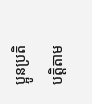ប្អូនប្រតិបត្តិតាម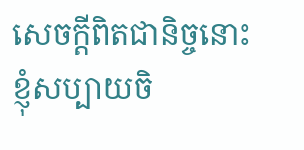សេចក្ដីពិតជានិច្ចនោះ ខ្ញុំសប្បាយចិ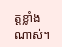ត្តខ្លាំងណាស់។